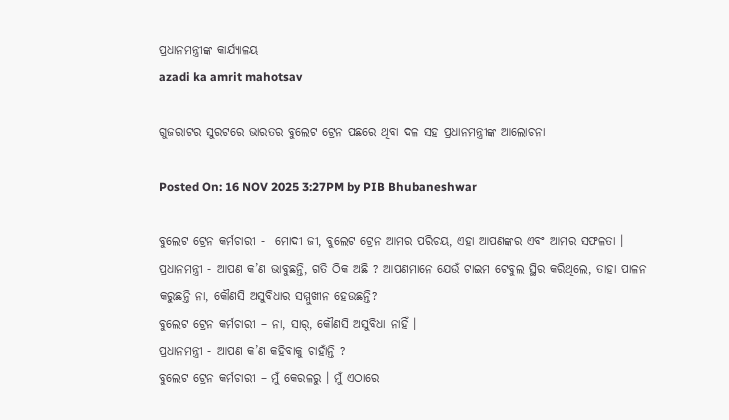ପ୍ରଧାନମନ୍ତ୍ରୀଙ୍କ କାର୍ଯ୍ୟାଳୟ
azadi ka amrit mahotsav

ଗୁଜରାଟର ସୁରଟରେ ଭାରତର ବୁଲେଟ ଟ୍ରେନ ପଛରେ ଥିବା ଦଳ ସହ ପ୍ରଧାନମନ୍ତ୍ରୀଙ୍କ ଆଲୋଚନା

Posted On: 16 NOV 2025 3:27PM by PIB Bhubaneshwar

ବୁଲେଟ ଟ୍ରେନ କର୍ମଚାରୀ -  ମୋଦୀ ଜୀ, ବୁଲେଟ ଟ୍ରେନ ଆମର ପରିଚୟ, ଏହା ଆପଣଙ୍କର ଏବଂ ଆମର ସଫଳତା ।
ପ୍ରଧାନମନ୍ତ୍ରୀ - ଆପଣ କ’ଣ ଭାବୁଛନ୍ତି, ଗତି ଠିକ ଅଛି ? ଆପଣମାନେ ଯେଉଁ ଟାଇମ ଟେବୁଲ ସ୍ଥିର କରିଥିଲେ, ତାହା ପାଳନ କରୁଛନ୍ତି ନା, କୌଣସି ଅସୁବିଧାର ସମ୍ମୁଖୀନ ହେଉଛନ୍ତି?
ବୁଲେଟ ଟ୍ରେନ କର୍ମଚାରୀ – ନା, ସାର୍‌, କୌଣସି ଅସୁବିଧା ନାହିଁ ।
ପ୍ରଧାନମନ୍ତ୍ରୀ - ଆପଣ କ’ଣ କହିବାକୁ ଚାହାଁନ୍ତି ?
ବୁଲେଟ ଟ୍ରେନ କର୍ମଚାରୀ – ମୁଁ କେରଳରୁ । ମୁଁ ଏଠାରେ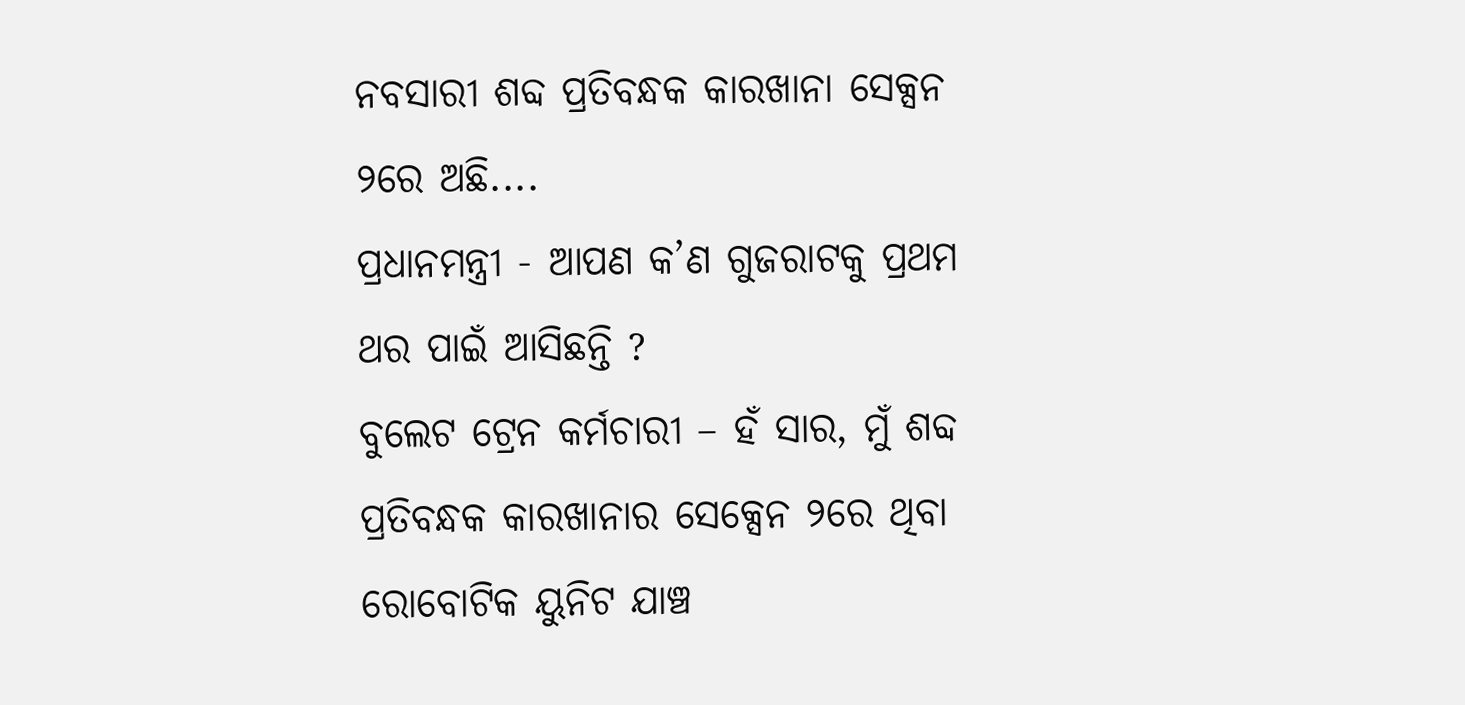ନବସାରୀ ଶବ୍ଦ ପ୍ରତିବନ୍ଧକ କାରଖାନା ସେକ୍ସନ ୨ରେ ଅଛି....
ପ୍ରଧାନମନ୍ତ୍ରୀ - ଆପଣ କ’ଣ ଗୁଜରାଟକୁ ପ୍ରଥମ ଥର ପାଇଁ ଆସିଛନ୍ତି ?
ବୁଲେଟ ଟ୍ରେନ କର୍ମଚାରୀ – ହଁ ସାର, ମୁଁ ଶବ୍ଦ ପ୍ରତିବନ୍ଧକ କାରଖାନାର ସେକ୍ସେନ ୨ରେ ଥିବା ରୋବୋଟିକ ୟୁନିଟ ଯାଞ୍ଚ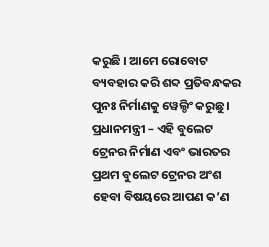କରୁଛି । ଆମେ ରୋବୋଟ ବ୍ୟବହାର କରି ଶବ୍ଦ ପ୍ରତିବନ୍ଧକର ପୁନଃ ନିର୍ମାଣକୁ ୱେଲ୍ଡିଂ କରୁଛୁ ।
ପ୍ରଧାନମନ୍ତ୍ରୀ – ଏହି ବୁଲେଟ ଟ୍ରେନର ନିର୍ମାଣ ଏବଂ ଭାରତର ପ୍ରଥମ ବୁଲେଟ ଟ୍ରେନର ଅଂଶ ହେବା ବିଷୟରେ ଆପଣ କ’ଣ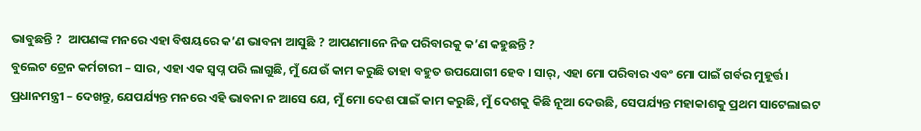ଭାବୁଛନ୍ତି ?  ଆପଣଙ୍କ ମନରେ ଏହା ବିଷୟରେ କ’ଣ ଭାବନା ଆସୁଛି ? ଆପଣମାନେ ନିଜ ପରିବାରକୁ କ’ଣ କହୁଛନ୍ତି ?
ବୁଲେଟ ଟ୍ରେନ କର୍ମଚାରୀ – ସାର, ଏହା ଏକ ସ୍ୱପ୍ନ ପରି ଲାଗୁଛି, ମୁଁ ଯେଉଁ କାମ କରୁଛି ତାହା ବହୁତ ଉପଯୋଗୀ ହେବ । ସାର୍‌, ଏହା ମୋ ପରିବାର ଏବଂ ମୋ ପାଇଁ ଗର୍ବର ମୁହୂର୍ତ୍ତ ।
ପ୍ରଧାନମନ୍ତ୍ରୀ – ଦେଖନ୍ତୁ, ଯେପର୍ଯ୍ୟନ୍ତ ମନରେ ଏହି ଭାବନା ନ ଆସେ ଯେ, ମୁଁ ମୋ ଦେଶ ପାଇଁ କାମ କରୁଛି, ମୁଁ ଦେଶକୁ କିଛି ନୂଆ ଦେଉଛି, ସେପର୍ଯ୍ୟନ୍ତ ମହାକାଶକୁ ପ୍ରଥମ ସାଟେଲାଇଟ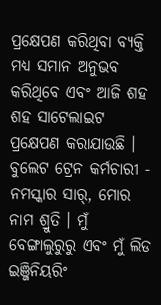ପ୍ରକ୍ଷେପଣ କରିଥିବା ବ୍ୟକ୍ତି ମଧ୍ୟ ସମାନ ଅନୁଭବ କରିଥିବେ ଏବଂ ଆଜି ଶହ ଶହ ସାଟେଲାଇଟ ପ୍ରକ୍ଷେପଣ କରାଯାଉଛି ।
ବୁଲେଟ ଟ୍ରେନ କର୍ମଚାରୀ - ନମସ୍କାର ସାର୍‌, ମୋର ନାମ ଶ୍ରୁତି । ମୁଁ ବେଙ୍ଗାଲୁରୁରୁ ଏବଂ ମୁଁ ଲିଡ ଇଞ୍ଜିନିୟରିଂ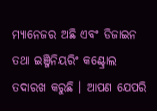ମ୍ୟାନେଜର ଅଛି ଏବଂ ଡିଜାଇନ  ତଥା ଇଞ୍ଜିନିୟରିଂ କଣ୍ଟ୍ରୋଲ ତଦାରଖ କରୁଛି । ଆପଣ ଯେପରି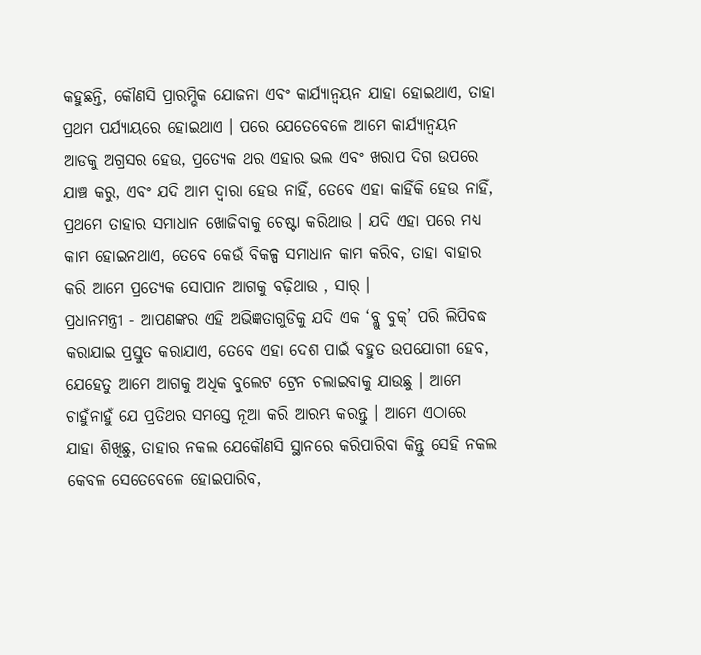କହୁଛନ୍ତି, କୌଣସି ପ୍ରାରମ୍ଭିକ ଯୋଜନା ଏବଂ କାର୍ଯ୍ୟାନ୍ୱୟନ ଯାହା ହୋଇଥାଏ, ତାହା ପ୍ରଥମ ପର୍ଯ୍ୟାୟରେ ହୋଇଥାଏ । ପରେ ଯେତେବେଳେ ଆମେ କାର୍ଯ୍ୟାନ୍ୱୟନ ଆଡକୁ ଅଗ୍ରସର ହେଉ, ପ୍ରତ୍ୟେକ ଥର ଏହାର ଭଲ ଏବଂ ଖରାପ ଦିଗ ଉପରେ ଯାଞ୍ଚ କରୁ, ଏବଂ ଯଦି ଆମ ଦ୍ୱାରା ହେଉ ନାହିଁ, ତେବେ ଏହା କାହିଁକି ହେଉ ନାହିଁ, ପ୍ରଥମେ ତାହାର ସମାଧାନ ଖୋଜିବାକୁ ଚେଷ୍ଟା କରିଥାଉ । ଯଦି ଏହା ପରେ ମଧ୍ୟ କାମ ହୋଇନଥାଏ, ତେବେ କେଉଁ ବିକଳ୍ପ ସମାଧାନ କାମ କରିବ, ତାହା ବାହାର କରି ଆମେ ପ୍ରତ୍ୟେକ ସୋପାନ ଆଗକୁ ବଢ଼ିଥାଉ , ସାର୍ ।
ପ୍ରଧାନମନ୍ତ୍ରୀ - ଆପଣଙ୍କର ଏହି ଅଭିଜ୍ଞତାଗୁଡିକୁ ଯଦି ଏକ ‘ବ୍ଲୁ ବୁକ୍‌’ ପରି ଲିପିବଦ୍ଧ କରାଯାଇ ପ୍ରସ୍ତୁତ କରାଯାଏ, ତେବେ ଏହା ଦେଶ ପାଇଁ ବହୁତ ଉପଯୋଗୀ ହେବ, ଯେହେତୁ ଆମେ ଆଗକୁ ଅଧିକ ବୁଲେଟ ଟ୍ରେନ ଚଲାଇବାକୁ ଯାଉଛୁ । ଆମେ ଚାହୁଁନାହୁଁ ଯେ ପ୍ରତିଥର ସମସ୍ତେ ନୂଆ କରି ଆରମ୍ଭ କରନ୍ତୁ । ଆମେ ଏଠାରେ ଯାହା ଶିଖିଛୁ, ତାହାର ନକଲ ଯେକୌଣସି ସ୍ଥାନରେ କରିପାରିବା କିନ୍ତୁ ସେହି ନକଲ କେବଳ ସେତେବେଳେ ହୋଇପାରିବ,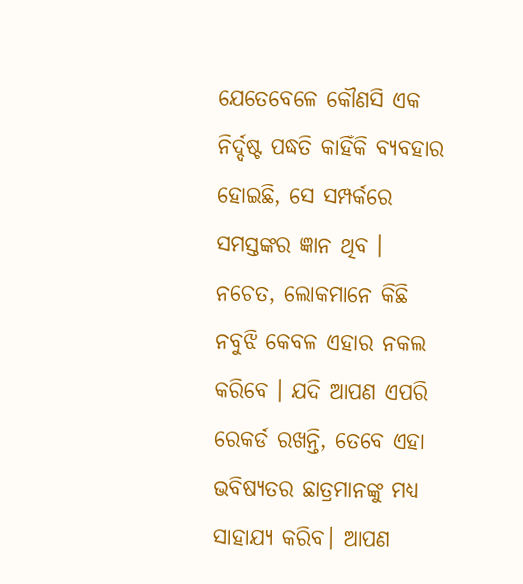ଯେତେବେଳେ କୌଣସି ଏକ ନିର୍ଦ୍ଦଷ୍ଟ ପଦ୍ଧତି କାହିଁକି ବ୍ୟବହାର ହୋଇଛି, ସେ ସମ୍ପର୍କରେ ସମସ୍ତଙ୍କର ଜ୍ଞାନ ଥିବ । ନଚେତ, ଲୋକମାନେ କିଛି ନବୁଝି କେବଳ ଏହାର ନକଲ କରିବେ । ଯଦି ଆପଣ ଏପରି ରେକର୍ଡ ରଖନ୍ତି, ତେବେ ଏହା ଭବିଷ୍ୟତର ଛାତ୍ରମାନଙ୍କୁ ମଧ୍ୟ ସାହାଯ୍ୟ କରିବ। ଆପଣ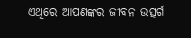ଏଥିରେ ଆପଣଙ୍କର ଜୀବନ ଉତ୍ସର୍ଗ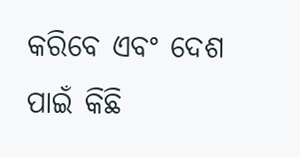କରିବେ ଏବଂ ଦେଶ ପାଇଁ କିଛି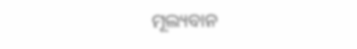ମୂଲ୍ୟବାନ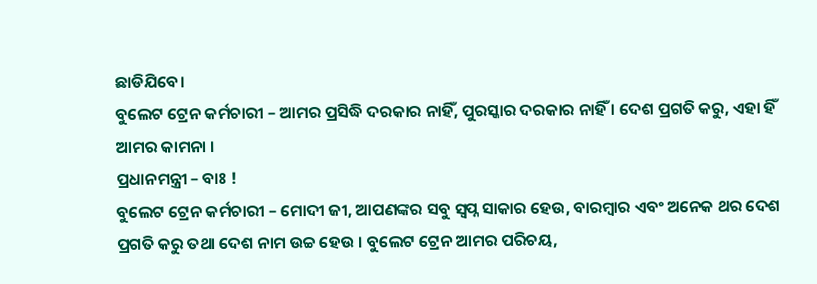ଛାଡିଯିବେ।
ବୁଲେଟ ଟ୍ରେନ କର୍ମଚାରୀ – ଆମର ପ୍ରସିଦ୍ଧି ଦରକାର ନାହିଁ, ପୁରସ୍କାର ଦରକାର ନାହିଁ । ଦେଶ ପ୍ରଗତି କରୁ, ଏହା ହିଁ ଆମର କାମନା ।
ପ୍ରଧାନମନ୍ତ୍ରୀ – ବାଃ !
ବୁଲେଟ ଟ୍ରେନ କର୍ମଚାରୀ – ମୋଦୀ ଜୀ, ଆପଣଙ୍କର ସବୁ ସ୍ୱପ୍ନ ସାକାର ହେଉ, ବାରମ୍ବାର ଏବଂ ଅନେକ ଥର ଦେଶ ପ୍ରଗତି କରୁ ତଥା ଦେଶ ନାମ ଉଚ୍ଚ ହେଉ । ବୁଲେଟ ଟ୍ରେନ ଆମର ପରିଚୟ,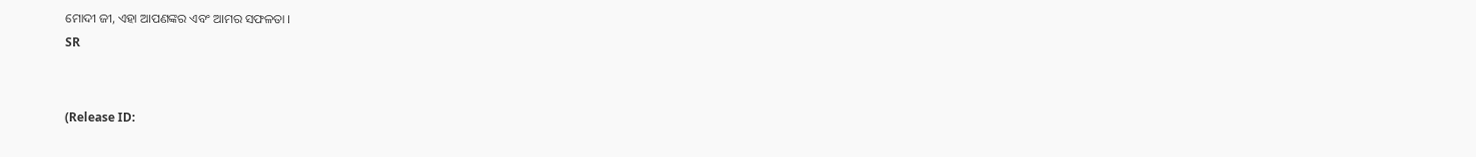ମୋଦୀ ଜୀ, ଏହା ଆପଣଙ୍କର ଏବଂ ଆମର ସଫଳତା ।
SR


(Release ID: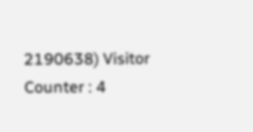2190638) Visitor Counter : 4